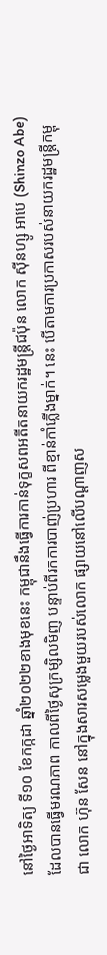នៅថ្ងៃអាទិត្យ ទី១០ ខែកក្កដា ឆ្នាំ២០២២ខាងមុខនេះ កម្ពុជានឹងធ្វើការកាន់ទុក្ខសពអតីតនាយករដ្ឋមន្ត្រីជប៉ុន លោក ស៊ីនហ្សូ អាបេ (Shinzo Abe) ដែលបានធ្វើមរណភាព កាលពីថ្ងៃសុក្រម្សិលមិញ បន្ទាប់ពីរកការបាញ់ប្រហារ ពីខ្មាន់កាំភ្លើងម្នាក់។ នេះ បើតាមការប្រកាសរបស់នាយករដ្ឋមន្ត្រីកម្ពុជា លោក ហ៊ុន សែន នៅក្នុងសារសម្លេងមួយរបស់លោក ផ្សាយនៅលើបណ្ដាញស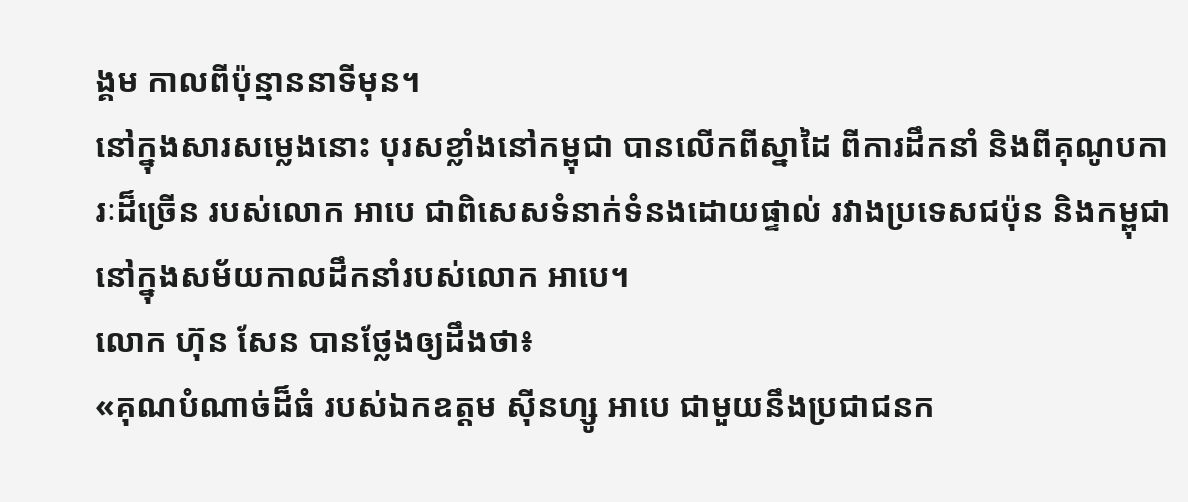ង្គម កាលពីប៉ុន្មាននាទីមុន។
នៅក្នុងសារសម្លេងនោះ បុរសខ្លាំងនៅកម្ពុជា បានលើកពីស្នាដៃ ពីការដឹកនាំ និងពីគុណូបការៈដ៏ច្រើន របស់លោក អាបេ ជាពិសេសទំនាក់ទំនងដោយផ្ទាល់ រវាងប្រទេសជប៉ុន និងកម្ពុជា នៅក្នុងសម័យកាលដឹកនាំរបស់លោក អាបេ។
លោក ហ៊ុន សែន បានថ្លែងឲ្យដឹងថា៖
«គុណបំណាច់ដ៏ធំ របស់ឯកឧត្ដម ស៊ីនហ្សូ អាបេ ជាមួយនឹងប្រជាជនក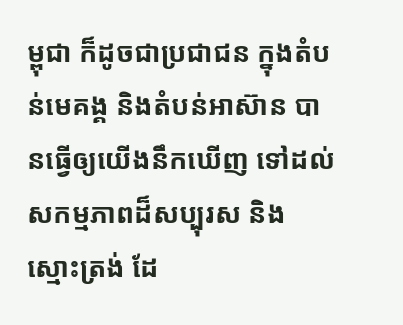ម្ពុជា ក៏ដូចជាប្រជាជន ក្នុងតំបន់មេគង្គ និងតំបន់អាស៊ាន បានធ្វើឲ្យយើងនឹកឃើញ ទៅដល់សកម្មភាពដ៏សប្បុរស និងស្មោះត្រង់ ដែ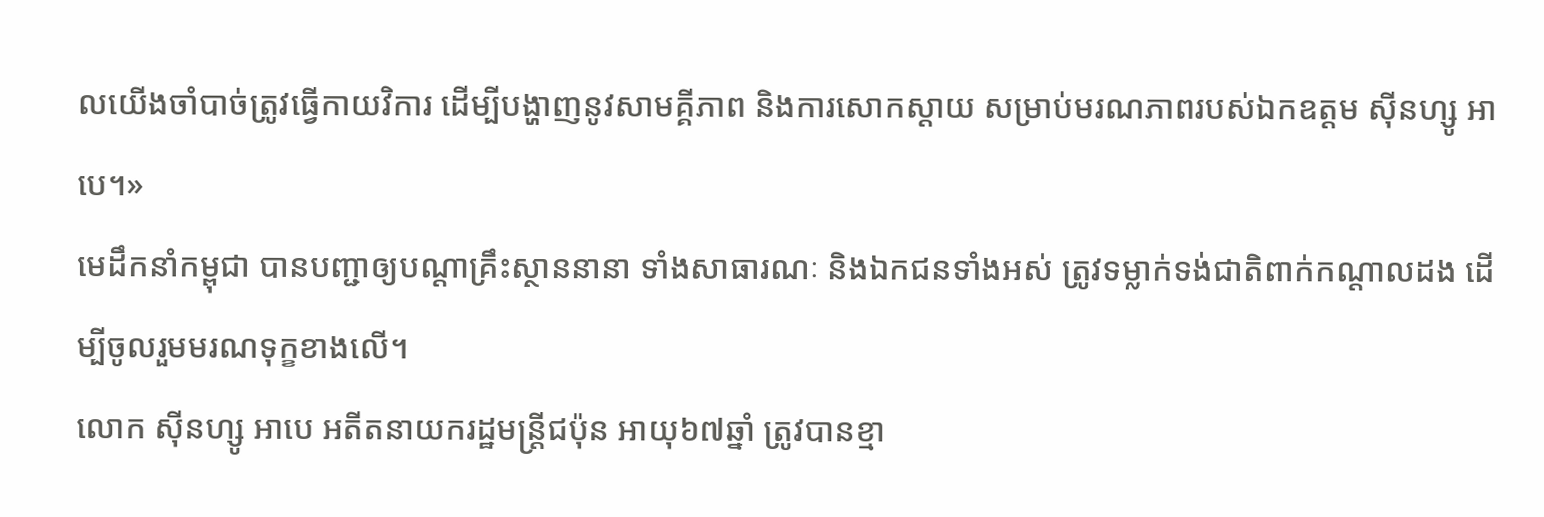លយើងចាំបាច់ត្រូវធ្វើកាយវិការ ដើម្បីបង្ហាញនូវសាមគ្គីភាព និងការសោកស្ដាយ សម្រាប់មរណភាពរបស់ឯកឧត្ដម ស៊ីនហ្សូ អាបេ។»
មេដឹកនាំកម្ពុជា បានបញ្ជាឲ្យបណ្ដាគ្រឹះស្ថាននានា ទាំងសាធារណៈ និងឯកជនទាំងអស់ ត្រូវទម្លាក់ទង់ជាតិពាក់កណ្ដាលដង ដើម្បីចូលរួមមរណទុក្ខខាងលើ។
លោក ស៊ីនហ្សូ អាបេ អតីតនាយករដ្ឋមន្ត្រីជប៉ុន អាយុ៦៧ឆ្នាំ ត្រូវបានខ្មា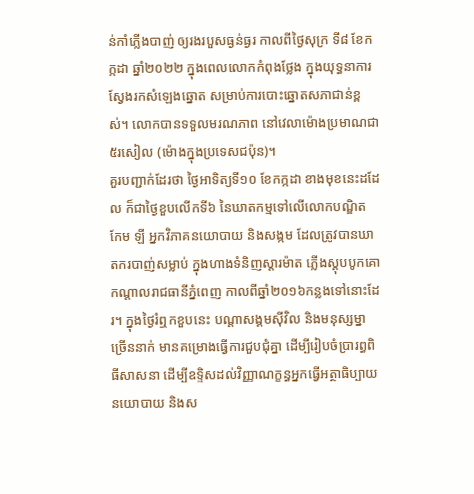ន់កាំភ្លើងបាញ់ ឲ្យរងរបួសធ្ងន់ធ្ងរ កាលពីថ្ងៃសុក្រ ទី៨ ខែកក្កដា ឆ្នាំ២០២២ ក្នុងពេលលោកកំពុងថ្លែង ក្នុងយុទ្ធនាការស្វែងរកសំឡេងឆ្នោត សម្រាប់ការបោះឆ្នោតសភាជាន់ខ្ពស់។ លោកបានទទួលមរណភាព នៅវេលាម៉ោងប្រមាណជា៥រសៀល (ម៉ោងក្នុងប្រទេសជប៉ុន)។
គួរបញ្ជាក់ដែរថា ថ្ងៃអាទិត្យទី១០ ខែកក្កដា ខាងមុខនេះដដែល ក៏ជាថ្ងៃខួបលើកទី៦ នៃឃាតកម្មទៅលើលោកបណ្ឌិត កែម ឡី អ្នកវិភាគនយោបាយ និងសង្កម ដែលត្រូវបានឃាតករបាញ់សម្លាប់ ក្នុងហាងទំនិញស្ដារម៉ាត ភ្លើងស្ដុបបូកគោ កណ្ដាលរាជធានីភ្នំពេញ កាលពីឆ្នាំ២០១៦កន្លងទៅនោះដែរ។ ក្នុងថ្ងៃរំឮកខួបនេះ បណ្ដាសង្គមស៊ីវិល និងមនុស្សម្នាច្រើននាក់ មានគម្រោងធ្វើការជួបជុំគ្នា ដើម្បីរៀបចំប្រារព្ធពិធីសាសនា ដើម្បីឧទ្ទិសដល់វិញ្ញាណក្ខន្ធអ្នកធ្វើអត្ថាធិប្បាយនយោបាយ និងស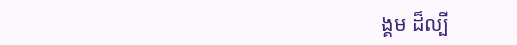ង្គម ដ៏ល្បី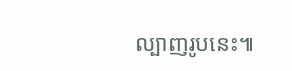ល្បាញរូបនេះ៕